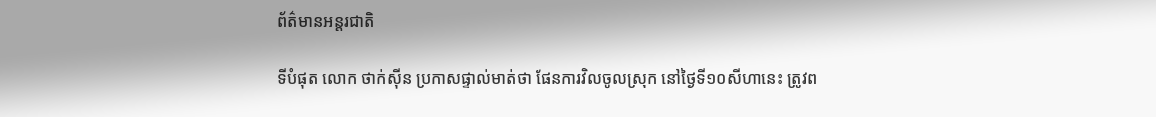ព័ត៌មានអន្តរជាតិ

ទីបំផុត លោក ថាក់ស៊ីន ប្រកាសផ្ទាល់មាត់ថា ផែនការវិលចូលស្រុក នៅថ្ងៃទី១០សីហានេះ ត្រូវព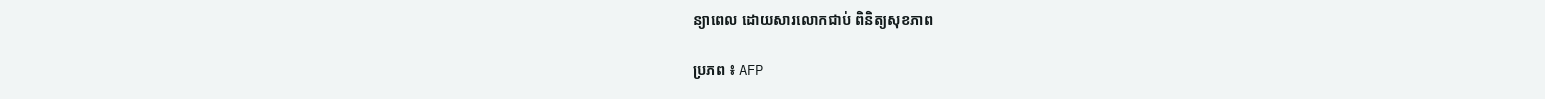ន្យាពេល ដោយសារលោកជាប់ ពិនិត្យសុខភាព

ប្រភព ៖ AFP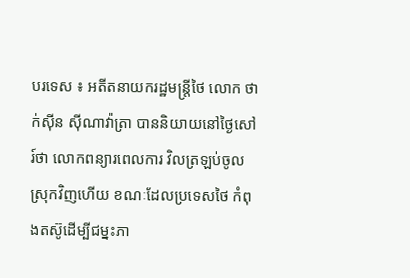បរទេស ៖ អតីតនាយករដ្ឋមន្ត្រីថៃ លោក ថាក់ស៊ីន ស៊ីណាវ៉ាត្រា បាននិយាយនៅថ្ងៃសៅរ៍ថា លោកពន្យារពេលការ វិលត្រឡប់ចូលស្រុកវិញហើយ ខណៈដែលប្រទេសថៃ កំពុងតស៊ូដើម្បីជម្នះភា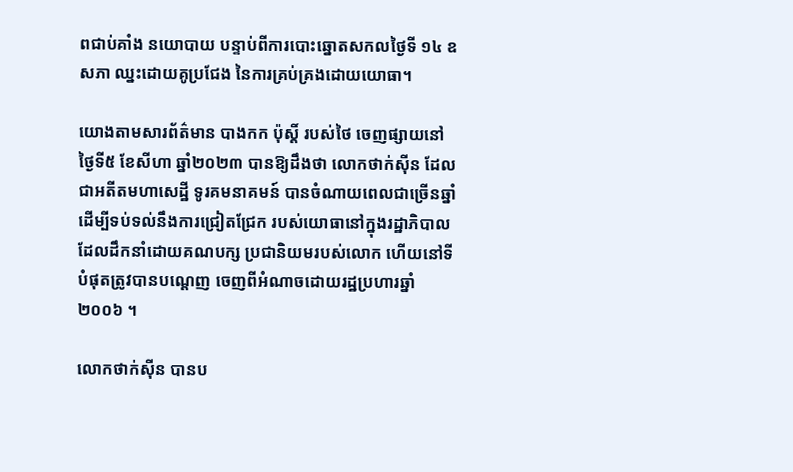ពជាប់គាំង នយោបាយ បន្ទាប់ពីការបោះឆ្នោតសកលថ្ងៃទី ១៤ ឧសភា ឈ្នះដោយគូប្រជែង នៃការគ្រប់គ្រងដោយយោធា។

យោងតាមសារព័ត៌មាន បាងកក ប៉ុស្តិ៍ របស់ថៃ ចេញផ្សាយនៅថ្ងៃទី៥ ខែសីហា ឆ្នាំ២០២៣ បានឱ្យដឹងថា លោកថាក់ស៊ីន ដែលជាអតីតមហាសេដ្ឋី ទូរគមនាគមន៍ បានចំណាយពេលជាច្រើនឆ្នាំ ដើម្បីទប់ទល់នឹងការជ្រៀតជ្រែក របស់យោធានៅក្នុងរដ្ឋាភិបាល ដែលដឹកនាំដោយគណបក្ស ប្រជានិយមរបស់លោក ហើយនៅទីបំផុតត្រូវបានបណ្តេញ ចេញពីអំណាចដោយរដ្ឋប្រហារឆ្នាំ ២០០៦ ។

លោកថាក់ស៊ីន បានប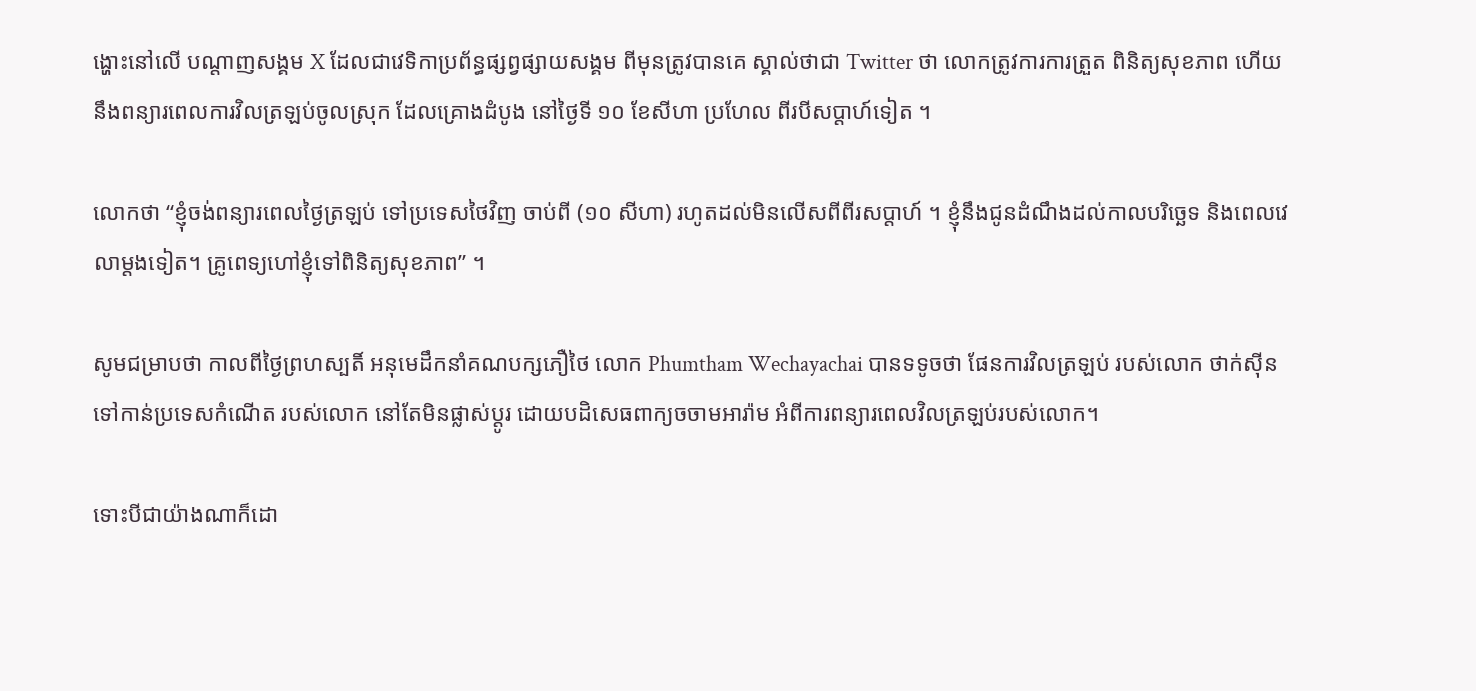ង្ហោះនៅលើ បណ្តាញសង្គម X ដែលជាវេទិកាប្រព័ន្ធផ្សព្វផ្សាយសង្គម ពីមុនត្រូវបានគេ ស្គាល់ថាជា Twitter ថា លោកត្រូវការការត្រួត ពិនិត្យសុខភាព ហើយនឹងពន្យារពេលការវិលត្រឡប់ចូលស្រុក ដែលគ្រោងដំបូង នៅថ្ងៃទី ១០ ខែសីហា ប្រហែល ពីរបីសប្តាហ៍ទៀត ។

លោកថា “ខ្ញុំចង់ពន្យារពេលថ្ងៃត្រឡប់ ទៅប្រទេសថៃវិញ ចាប់ពី (១០ សីហា) រហូតដល់មិនលើសពីពីរសប្តាហ៍ ។ ខ្ញុំនឹងជូនដំណឹងដល់កាលបរិច្ឆេទ និងពេលវេលាម្តងទៀត។ គ្រូពេទ្យហៅខ្ញុំទៅពិនិត្យសុខភាព” ។

សូមជម្រាបថា កាលពីថ្ងៃព្រហស្បតិ៍ អនុមេដឹកនាំគណបក្សភឿថៃ លោក Phumtham Wechayachai បានទទូចថា ផែនការវិលត្រឡប់ របស់លោក ថាក់ស៊ីន ទៅកាន់ប្រទេសកំណើត របស់លោក នៅតែមិនផ្លាស់ប្តូរ ដោយបដិសេធពាក្យចចាមអារ៉ាម អំពីការពន្យារពេលវិលត្រឡប់របស់លោក។

ទោះបីជាយ៉ាងណាក៏ដោ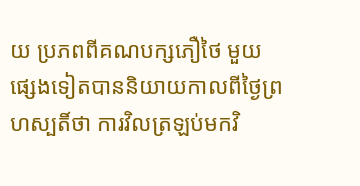យ ប្រភពពីគណបក្សភឿថៃ មួយផ្សេងទៀតបាននិយាយកាលពីថ្ងៃព្រហស្បតិ៍ថា ការវិលត្រឡប់មកវិ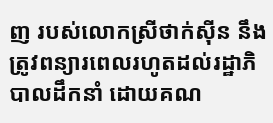ញ របស់លោកស្រីថាក់ស៊ីន នឹងត្រូវពន្យារពេលរហូតដល់រដ្ឋាភិបាលដឹកនាំ ដោយគណ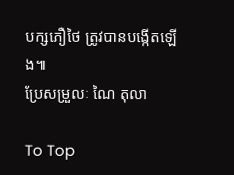បក្សភឿថៃ ត្រូវបានបង្កើតឡើង៕
ប្រែសម្រួលៈ ណៃ តុលា

To Top